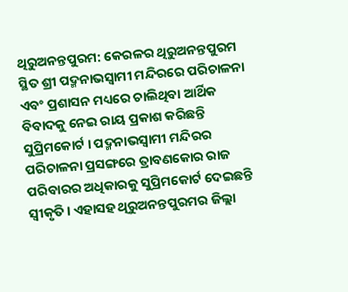ଥିରୁଅନନ୍ତପୁରମ: କେରଳର ଥିରୁଅନନ୍ତପୁରମ ସ୍ଥିତ ଶ୍ରୀ ପଦ୍ମନାଭସ୍ୱାମୀ ମନ୍ଦିରରେ ପରିଚାଳନା ଏବଂ ପ୍ରଶାସନ ମଧ୍ୟରେ ଚାଲିଥିବା ଆର୍ଥିକ ବିବାଦକୁ ନେଇ ରାୟ ପ୍ରକାଶ କରିଛନ୍ତି ସୁପ୍ରିମକୋର୍ଟ । ପଦ୍ମନାଭସ୍ୱାମୀ ମନ୍ଦିରର ପରିଚାଳନା ପ୍ରସଙ୍ଗରେ ତ୍ରାବଣକୋର ରାଜ ପରିବାରର ଅଧିକାରକୁ ସୁପ୍ରିମକୋର୍ଟ ଦେଇଛନ୍ତି ସ୍ୱୀକୃତି। ଏହାସହ ଥିରୁଅନନ୍ତପୁରମର ଜିଲ୍ଲା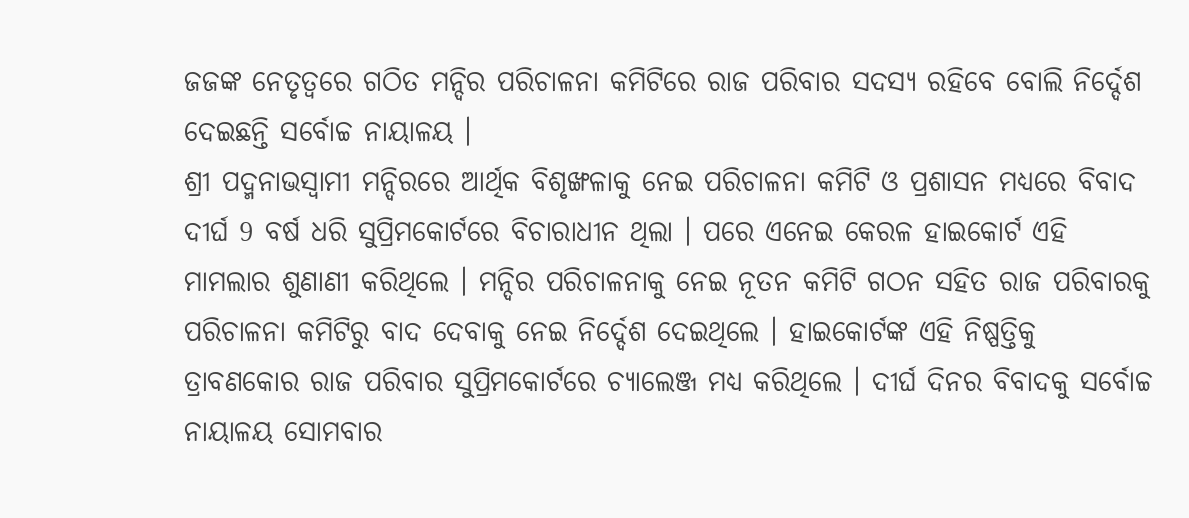ଜଜଙ୍କ ନେତୃତ୍ୱରେ ଗଠିତ ମନ୍ଦିର ପରିଚାଳନା କମିଟିରେ ରାଜ ପରିବାର ସଦସ୍ୟ ରହିବେ ବୋଲି ନିର୍ଦ୍ଦେଶ ଦେଇଛନ୍ତି ସର୍ବୋଚ୍ଚ ନାୟାଳୟ ।
ଶ୍ରୀ ପଦ୍ମନାଭସ୍ୱାମୀ ମନ୍ଦିରରେ ଆର୍ଥିକ ବିଶୃଙ୍ଖଳାକୁ ନେଇ ପରିଚାଳନା କମିଟି ଓ ପ୍ରଶାସନ ମଧ୍ୟରେ ବିବାଦ ଦୀର୍ଘ 9 ବର୍ଷ ଧରି ସୁପ୍ରିମକୋର୍ଟରେ ବିଚାରାଧୀନ ଥିଲା । ପରେ ଏନେଇ କେରଳ ହାଇକୋର୍ଟ ଏହି ମାମଲାର ଶୁଣାଣୀ କରିଥିଲେ । ମନ୍ଦିର ପରିଚାଳନାକୁ ନେଇ ନୂତନ କମିଟି ଗଠନ ସହିତ ରାଜ ପରିବାରକୁ ପରିଚାଳନା କମିଟିରୁ ବାଦ ଦେବାକୁ ନେଇ ନିର୍ଦ୍ଦେଶ ଦେଇଥିଲେ । ହାଇକୋର୍ଟଙ୍କ ଏହି ନିଷ୍ପତ୍ତିକୁ ତ୍ରାବଣକୋର ରାଜ ପରିବାର ସୁପ୍ରିମକୋର୍ଟରେ ଚ୍ୟାଲେଞ୍ଜ ମଧ୍ୟ କରିଥିଲେ । ଦୀର୍ଘ ଦିନର ବିବାଦକୁ ସର୍ବୋଚ୍ଚ ନାୟାଳୟ ସୋମବାର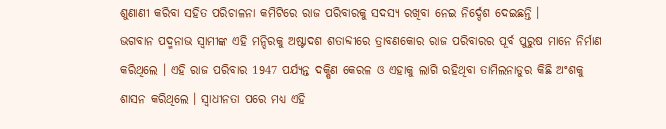ଶୁଣାଣୀ କରିବା ସହିତ ପରିଚାଳନା କମିଟିରେ ରାଜ ପରିବାରକୁ ସଦସ୍ୟ ରଖିବା ନେଇ ନିର୍ଦ୍ଦେଶ ଦେଇଛନ୍ତି ।
ଭଗବାନ ପଦ୍ମନାଭ ସ୍ବାମୀଙ୍କ ଏହି ମନ୍ଦିରକୁ ଅଷ୍ଟାଦଶ ଶତାବ୍ଦୀରେ ତ୍ରାବଣକୋର ରାଜ ପରିବାରର ପୂର୍ବ ପୁରୁଷ ମାନେ ନିର୍ମାଣ କରିଥିଲେ । ଏହି ରାଜ ପରିବାର 1947 ପର୍ଯ୍ୟନ୍ତ ଦକ୍ଷିଣ କେରଳ ଓ ଏହାକୁ ଲାଗି ରହିଥିବା ତାମିଲନାଡୁର କିଛି ଅଂଶକୁ ଶାସନ କରିଥିଲେ । ସ୍ବାଧୀନତା ପରେ ମଧ୍ୟ ଏହି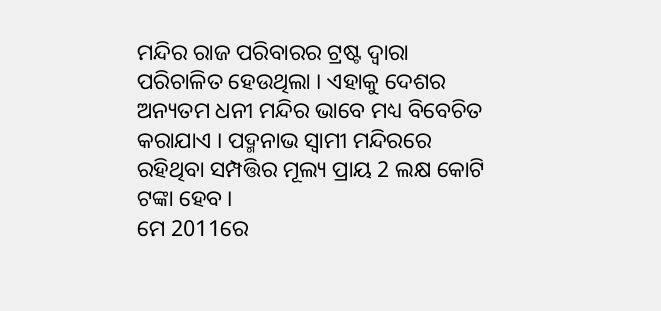ମନ୍ଦିର ରାଜ ପରିବାରର ଟ୍ରଷ୍ଟ ଦ୍ୱାରା ପରିଚାଳିତ ହେଉଥିଲା । ଏହାକୁ ଦେଶର ଅନ୍ୟତମ ଧନୀ ମନ୍ଦିର ଭାବେ ମଧ୍ୟ ବିବେଚିତ କରାଯାଏ । ପଦ୍ମନାଭ ସ୍ବାମୀ ମନ୍ଦିରରେ ରହିଥିବା ସମ୍ପତ୍ତିର ମୂଲ୍ୟ ପ୍ରାୟ 2 ଲକ୍ଷ କୋଟି ଟଙ୍କା ହେବ ।
ମେ 2011ରେ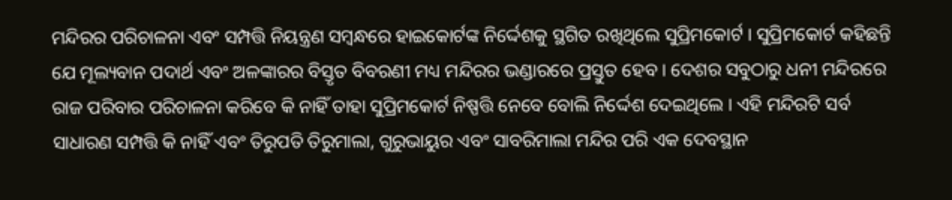ମନ୍ଦିରର ପରିଚାଳନା ଏବଂ ସମ୍ପତ୍ତି ନିୟନ୍ତ୍ରଣ ସମ୍ବନ୍ଧରେ ହାଇକୋର୍ଟଙ୍କ ନିର୍ଦ୍ଦେଶକୁ ସ୍ଥଗିତ ରଖିଥିଲେ ସୁପ୍ରିମକୋର୍ଟ । ସୁପ୍ରିମକୋର୍ଟ କହିଛନ୍ତି ଯେ ମୂଲ୍ୟବାନ ପଦାର୍ଥ ଏବଂ ଅଳଙ୍କାରର ବିସ୍ତୃତ ବିବରଣୀ ମଧ୍ୟ ମନ୍ଦିରର ଭଣ୍ଡାରରେ ପ୍ରସ୍ତୁତ ହେବ । ଦେଶର ସବୁଠାରୁ ଧନୀ ମନ୍ଦିରରେ ରାଜ ପରିବାର ପରିଚାଳନା କରିବେ କି ନାହିଁ ତାହା ସୁପ୍ରିମକୋର୍ଟ ନିଷ୍ପତ୍ତି ନେବେ ବୋଲି ନିର୍ଦ୍ଦେଶ ଦେଇଥିଲେ । ଏହି ମନ୍ଦିରଟି ସର୍ବ ସାଧାରଣ ସମ୍ପତ୍ତି କି ନାହିଁ ଏବଂ ତିରୁପତି ତିରୁମାଲା, ଗୁରୁଭାୟୁର ଏବଂ ସାବରିମାଲା ମନ୍ଦିର ପରି ଏକ ଦେବସ୍ଥାନ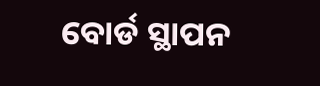ବୋର୍ଡ ସ୍ଥାପନ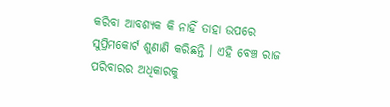କରିବା ଆବଶ୍ୟକ କି ନାହିଁ ତାହା ଉପରେ ସୁପ୍ରିମକୋର୍ଟ ଶୁଣାଣି କରିଛନ୍ତି । ଏହି ବେଞ୍ଚ ରାଜ ପରିବାରର ଅଧିକାରକୁ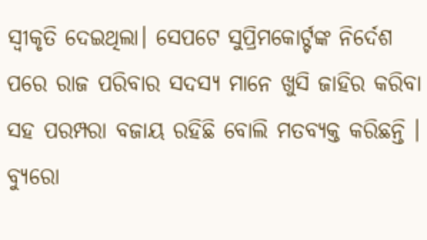ସ୍ୱୀକୃତି ଦେଇଥିଲା। ସେପଟେ ସୁପ୍ରିମକୋର୍ଟ୍ଟଙ୍କ ନିର୍ଦେଶ ପରେ ରାଜ ପରିବାର ସଦସ୍ୟ ମାନେ ଖୁସି ଜାହିର କରିବା ସହ ପରମ୍ପରା ବଜାୟ ରହିଛି ବୋଲି ମତବ୍ୟକ୍ତ କରିଛନ୍ତି ।
ବ୍ୟୁରୋ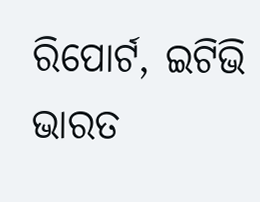ରିପୋର୍ଟ, ଇଟିଭି ଭାରତ